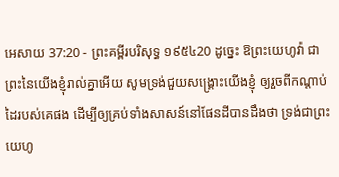អេសាយ 37:20 - ព្រះគម្ពីរបរិសុទ្ធ ១៩៥៤20 ដូច្នេះ ឱព្រះយេហូវ៉ា ជាព្រះនៃយើងខ្ញុំរាល់គ្នាអើយ សូមទ្រង់ជួយសង្គ្រោះយើងខ្ញុំ ឲ្យរួចពីកណ្តាប់ដៃរបស់គេផង ដើម្បីឲ្យគ្រប់ទាំងសាសន៍នៅផែនដីបានដឹងថា ទ្រង់ជាព្រះយេហូ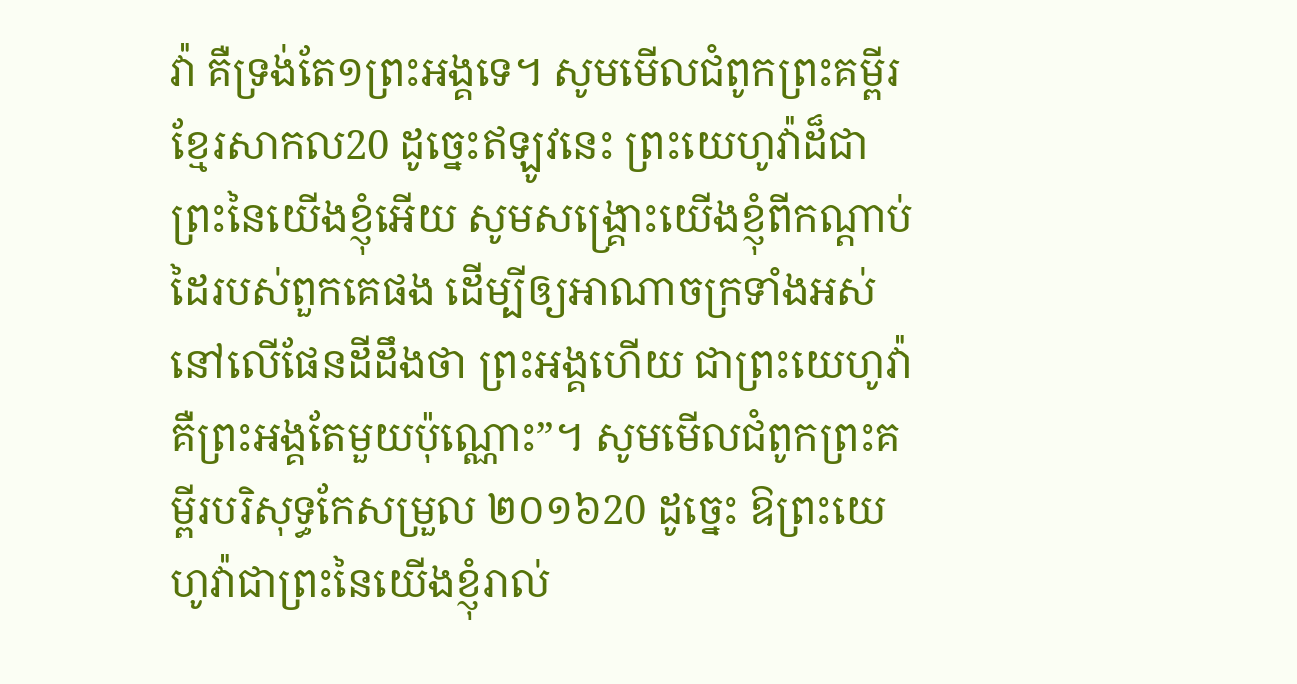វ៉ា គឺទ្រង់តែ១ព្រះអង្គទេ។ សូមមើលជំពូកព្រះគម្ពីរខ្មែរសាកល20 ដូច្នេះឥឡូវនេះ ព្រះយេហូវ៉ាដ៏ជាព្រះនៃយើងខ្ញុំអើយ សូមសង្គ្រោះយើងខ្ញុំពីកណ្ដាប់ដៃរបស់ពួកគេផង ដើម្បីឲ្យអាណាចក្រទាំងអស់នៅលើផែនដីដឹងថា ព្រះអង្គហើយ ជាព្រះយេហូវ៉ា គឺព្រះអង្គតែមួយប៉ុណ្ណោះ”។ សូមមើលជំពូកព្រះគម្ពីរបរិសុទ្ធកែសម្រួល ២០១៦20 ដូច្នេះ ឱព្រះយេហូវ៉ាជាព្រះនៃយើងខ្ញុំរាល់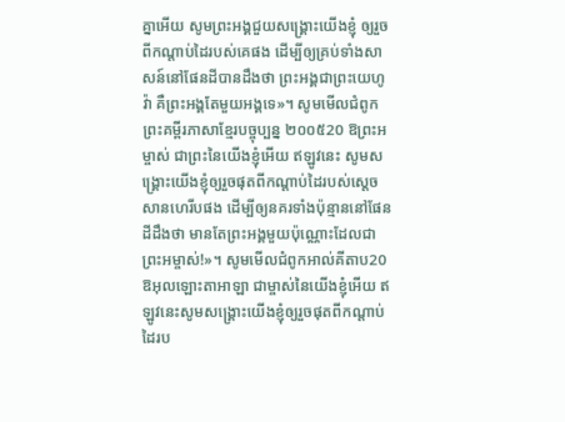គ្នាអើយ សូមព្រះអង្គជួយសង្គ្រោះយើងខ្ញុំ ឲ្យរួចពីកណ្ដាប់ដៃរបស់គេផង ដើម្បីឲ្យគ្រប់ទាំងសាសន៍នៅផែនដីបានដឹងថា ព្រះអង្គជាព្រះយេហូវ៉ា គឺព្រះអង្គតែមួយអង្គទេ»។ សូមមើលជំពូកព្រះគម្ពីរភាសាខ្មែរបច្ចុប្បន្ន ២០០៥20 ឱព្រះអម្ចាស់ ជាព្រះនៃយើងខ្ញុំអើយ ឥឡូវនេះ សូមសង្គ្រោះយើងខ្ញុំឲ្យរួចផុតពីកណ្ដាប់ដៃរបស់ស្ដេចសានហេរីបផង ដើម្បីឲ្យនគរទាំងប៉ុន្មាននៅផែនដីដឹងថា មានតែព្រះអង្គមួយប៉ុណ្ណោះដែលជាព្រះអម្ចាស់!»។ សូមមើលជំពូកអាល់គីតាប20 ឱអុលឡោះតាអាឡា ជាម្ចាស់នៃយើងខ្ញុំអើយ ឥឡូវនេះសូមសង្គ្រោះយើងខ្ញុំឲ្យរួចផុតពីកណ្ដាប់ដៃរប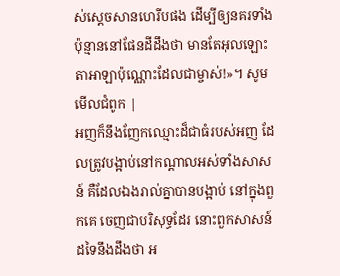ស់ស្ដេចសានហេរីបផង ដើម្បីឲ្យនគរទាំងប៉ុន្មាននៅផែនដីដឹងថា មានតែអុលឡោះតាអាឡាប៉ុណ្ណោះដែលជាម្ចាស់!»។ សូមមើលជំពូក |
អញក៏នឹងញែកឈ្មោះដ៏ជាធំរបស់អញ ដែលត្រូវបង្អាប់នៅកណ្តាលអស់ទាំងសាសន៍ គឺដែលឯងរាល់គ្នាបានបង្អាប់ នៅក្នុងពួកគេ ចេញជាបរិសុទ្ធដែរ នោះពួកសាសន៍ដទៃនឹងដឹងថា អ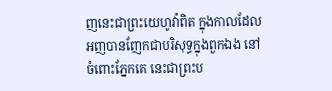ញនេះជាព្រះយេហូវ៉ាពិត ក្នុងកាលដែលអញបានញែកជាបរិសុទ្ធក្នុងពួកឯង នៅចំពោះភ្នែកគេ នេះជាព្រះប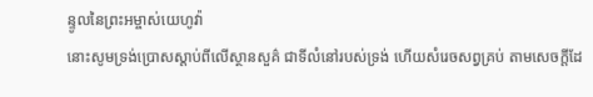ន្ទូលនៃព្រះអម្ចាស់យេហូវ៉ា
នោះសូមទ្រង់ប្រោសស្តាប់ពីលើស្ថានសួគ៌ ជាទីលំនៅរបស់ទ្រង់ ហើយសំរេចសព្វគ្រប់ តាមសេចក្ដីដែ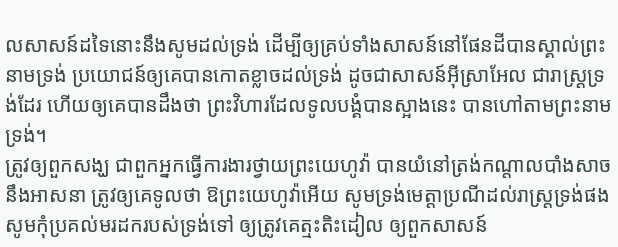លសាសន៍ដទៃនោះនឹងសូមដល់ទ្រង់ ដើម្បីឲ្យគ្រប់ទាំងសាសន៍នៅផែនដីបានស្គាល់ព្រះនាមទ្រង់ ប្រយោជន៍ឲ្យគេបានកោតខ្លាចដល់ទ្រង់ ដូចជាសាសន៍អ៊ីស្រាអែល ជារាស្ត្រទ្រង់ដែរ ហើយឲ្យគេបានដឹងថា ព្រះវិហារដែលទូលបង្គំបានស្អាងនេះ បានហៅតាមព្រះនាមទ្រង់។
ត្រូវឲ្យពួកសង្ឃ ជាពួកអ្នកធ្វើការងារថ្វាយព្រះយេហូវ៉ា បានយំនៅត្រង់កណ្តាលបាំងសាច នឹងអាសនា ត្រូវឲ្យគេទូលថា ឱព្រះយេហូវ៉ាអើយ សូមទ្រង់មេត្តាប្រណីដល់រាស្ត្រទ្រង់ផង សូមកុំប្រគល់មរដករបស់ទ្រង់ទៅ ឲ្យត្រូវគេត្មះតិះដៀល ឲ្យពួកសាសន៍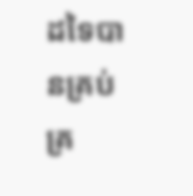ដទៃបានគ្រប់គ្រ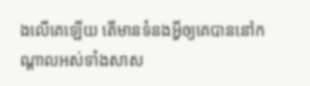ងលើគេឡើយ តើមានទំនងអ្វីឲ្យគេបាននៅកណ្តាលអស់ទាំងសាស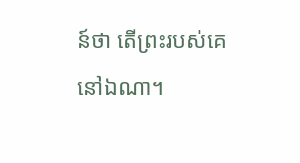ន៍ថា តើព្រះរបស់គេនៅឯណា។